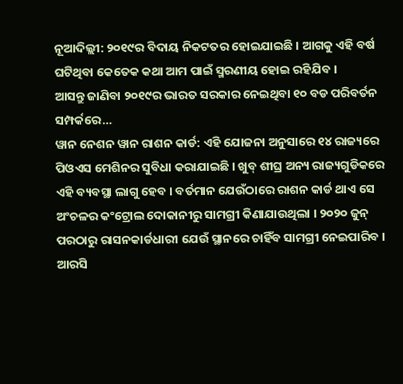ନୂଆଦିଲ୍ଲୀ: ୨୦୧୯ର ବିଦାୟ ନିକଟତର ହୋଇଯାଇଛି । ଆଗକୁ ଏହି ବର୍ଷ ଘଟିଥିବା କେତେକ କଥା ଆମ ପାଇଁ ସ୍ମରଣୀୟ ହୋଇ ରହିଯିବ ।
ଆସନ୍ତୁ ଜାଣିବା ୨୦୧୯ର ଭାରତ ସରକାର ନେଇଥିବା ୧୦ ବଡ ପରିବର୍ତନ ସମ୍ପର୍କରେ…
ୱାନ ନେଶନ ୱାନ ରାଶନ କାର୍ଡ: ଏହି ଯୋଜନା ଅନୁସାରେ ୧୪ ରାଜ୍ୟରେ ପିଓଏସ ମେଶିନର ସୁବିଧା କରାଯାଇଛି । ଖୁବ୍ ଶୀଘ୍ର ଅନ୍ୟ ରାଜ୍ୟଗୁଡିକରେ ଏହି ବ୍ୟବସ୍ଥା ଲାଗୁ ହେବ । ବର୍ତମାନ ଯେଉଁଠାରେ ରାଶନ କାର୍ଡ ଥାଏ ସେ ଅଂଚଳର କଂଟ୍ରୋଲ ଦୋକାନୀରୁ ସାମଗ୍ରୀ କିଣାଯାଉଥିଲା । ୨୦୨୦ ଜୁନ୍ ପରଠାରୁ ରାସନକାର୍ଡଧାରୀ ଯେଉଁ ସ୍ଥାନରେ ଚାହିଁବ ସାମଗ୍ରୀ ନେଇପାରିବ ।
ଆରସି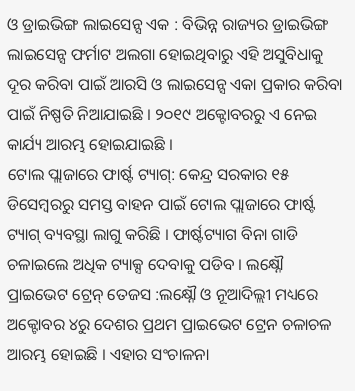ଓ ଡ୍ରାଇଭିଙ୍ଗ ଲାଇସେନ୍ସ ଏକ : ବିଭିନ୍ନ ରାଜ୍ୟର ଡ୍ରାଇଭିଙ୍ଗ ଲାଇସେନ୍ସ ଫର୍ମାଟ ଅଲଗା ହୋଇଥିବାରୁ ଏହି ଅସୁବିଧାକୁ ଦୂର କରିବା ପାଇଁ ଆରସି ଓ ଲାଇସେନ୍ସ ଏକା ପ୍ରକାର କରିବା ପାଇଁ ନିଷ୍ପତି ନିଆଯାଇଛି । ୨୦୧୯ ଅକ୍ଟୋବରରୁ ଏ ନେଇ କାର୍ଯ୍ୟ ଆରମ୍ଭ ହୋଇଯାଇଛି ।
ଟୋଲ ପ୍ଲାଜାରେ ଫାର୍ଷ୍ଟ ଟ୍ୟାଗ୍: କେନ୍ଦ୍ର ସରକାର ୧୫ ଡିସେମ୍ବରରୁ ସମସ୍ତ ବାହନ ପାଇଁ ଟୋଲ ପ୍ଲାଜାରେ ଫାର୍ଷ୍ଟ ଟ୍ୟାଗ୍ ବ୍ୟବସ୍ଥା ଲାଗୁ କରିଛି । ଫାର୍ଷ୍ଟଟ୍ୟାଗ ବିନା ଗାଡି ଚଳାଇଲେ ଅଧିକ ଟ୍ୟାକ୍ସ ଦେବାକୁ ପଡିବ । ଲକ୍ଷ୍ନୌ
ପ୍ରାଇଭେଟ ଟ୍ରେନ୍ ତେଜସ :ଲକ୍ଷ୍ନୌ ଓ ନୂଆଦିଲ୍ଲୀ ମଧ୍ୟରେ ଅକ୍ଟୋବର ୪ରୁ ଦେଶର ପ୍ରଥମ ପ୍ରାଇଭେଟ ଟ୍ରେନ ଚଳାଚଳ ଆରମ୍ଭ ହୋଇଛି । ଏହାର ସଂଚାଳନା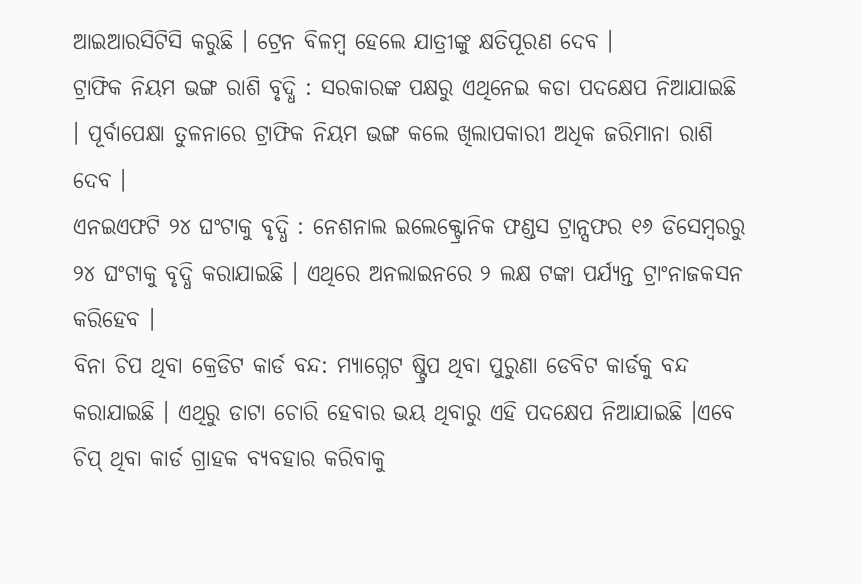ଆଇଆରସିଟିସି କରୁଛି । ଟ୍ରେନ ବିଳମ୍ବ ହେଲେ ଯାତ୍ରୀଙ୍କୁ କ୍ଷତିପୂରଣ ଦେବ ।
ଟ୍ରାଫିକ ନିୟମ ଭଙ୍ଗ ରାଶି ବୃଦ୍ଧି : ସରକାରଙ୍କ ପକ୍ଷରୁ ଏଥିନେଇ କଡା ପଦକ୍ଷେପ ନିଆଯାଇଛି । ପୂର୍ବାପେକ୍ଷା ତୁଳନାରେ ଟ୍ରାଫିକ ନିୟମ ଭଙ୍ଗ କଲେ ଖିଲାପକାରୀ ଅଧିକ ଜରିମାନା ରାଶି ଦେବ ।
ଏନଇଏଫଟି ୨୪ ଘଂଟାକୁ ବୃଦ୍ଧି : ନେଶନାଲ ଇଲେକ୍ଟ୍ରୋନିକ ଫଣ୍ଡସ ଟ୍ରାନ୍ସଫର ୧୬ ଡିସେମ୍ବରରୁ ୨୪ ଘଂଟାକୁ ବୃଦ୍ଧି କରାଯାଇଛି । ଏଥିରେ ଅନଲାଇନରେ ୨ ଲକ୍ଷ ଟଙ୍କା ପର୍ଯ୍ୟନ୍ତ ଟ୍ରାଂନାଜକସନ କରିହେବ ।
ବିନା ଚିପ ଥିବା କ୍ରେଡିଟ କାର୍ଡ ବନ୍ଦ: ମ୍ୟାଗ୍ନେଟ ଷ୍ଟ୍ରିପ ଥିବା ପୁରୁଣା ଡେବିଟ କାର୍ଡକୁ ବନ୍ଦ କରାଯାଇଛି । ଏଥିରୁ ଡାଟା ଚୋରି ହେବାର ଭୟ ଥିବାରୁ ଏହି ପଦକ୍ଷେପ ନିଆଯାଇଛି ।ଏବେ ଚିପ୍ ଥିବା କାର୍ଡ ଗ୍ରାହକ ବ୍ୟବହାର କରିବାକୁ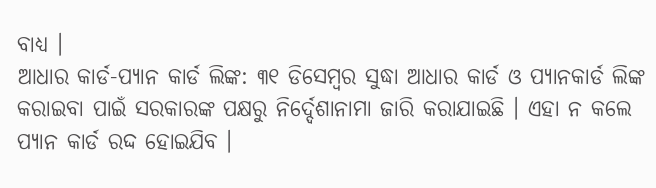ବାଧ୍ୟ ।
ଆଧାର କାର୍ଡ-ପ୍ୟାନ କାର୍ଡ ଲିଙ୍କ: ୩୧ ଡିସେମ୍ବର ସୁଦ୍ଧା ଆଧାର କାର୍ଡ ଓ ପ୍ୟାନକାର୍ଡ ଲିଙ୍କ କରାଇବା ପାଇଁ ସରକାରଙ୍କ ପକ୍ଷରୁ ନିର୍ଦ୍ଦେଶାନାମା ଜାରି କରାଯାଇଛି । ଏହା ନ କଲେ ପ୍ୟାନ କାର୍ଡ ରଦ୍ଦ ହୋଇଯିବ ।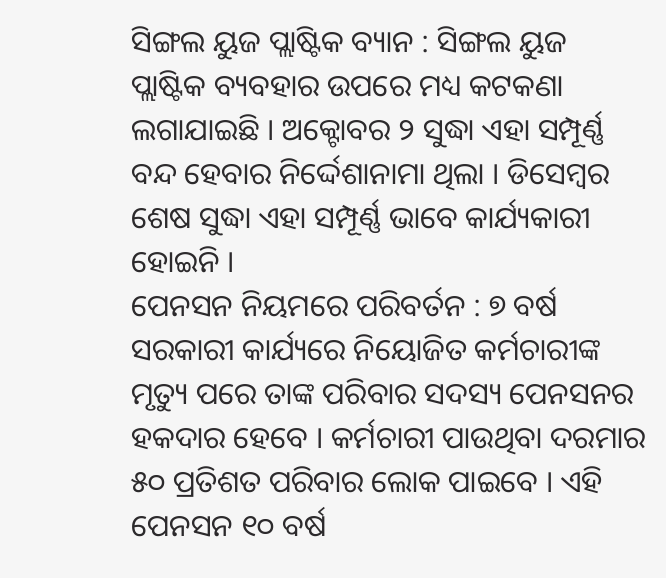ସିଙ୍ଗଲ ୟୁଜ ପ୍ଲାଷ୍ଟିକ ବ୍ୟାନ : ସିଙ୍ଗଲ ୟୁଜ ପ୍ଲାଷ୍ଟିକ ବ୍ୟବହାର ଉପରେ ମଧ୍ୟ କଟକଣା ଲଗାଯାଇଛି । ଅକ୍ଟୋବର ୨ ସୁଦ୍ଧା ଏହା ସମ୍ପୂର୍ଣ୍ଣ ବନ୍ଦ ହେବାର ନିର୍ଦ୍ଦେଶାନାମା ଥିଲା । ଡିସେମ୍ବର ଶେଷ ସୁଦ୍ଧା ଏହା ସମ୍ପୂର୍ଣ୍ଣ ଭାବେ କାର୍ଯ୍ୟକାରୀ ହୋଇନି ।
ପେନସନ ନିୟମରେ ପରିବର୍ତନ : ୭ ବର୍ଷ ସରକାରୀ କାର୍ଯ୍ୟରେ ନିୟୋଜିତ କର୍ମଚାରୀଙ୍କ ମୃତ୍ୟୁ ପରେ ତାଙ୍କ ପରିବାର ସଦସ୍ୟ ପେନସନର ହକଦାର ହେବେ । କର୍ମଚାରୀ ପାଉଥିବା ଦରମାର ୫୦ ପ୍ରତିଶତ ପରିବାର ଲୋକ ପାଇବେ । ଏହି ପେନସନ ୧୦ ବର୍ଷ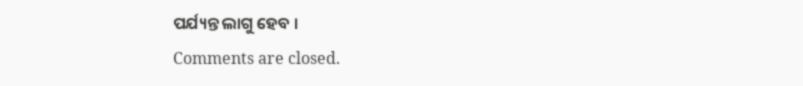ପର୍ଯ୍ୟନ୍ତ ଲାଗୁ ହେବ ।
Comments are closed.